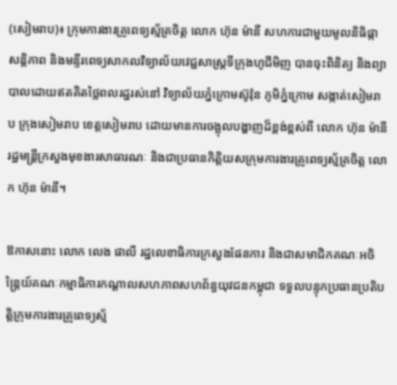(សៀមរាប)៖ ក្រុមការងារគ្រូពេទ្យស្ម័គ្រចិត្ត លោក ហ៊ុន ម៉ានី សហការជាមួយមូលនិធិផ្កាសន្តិភាព និងមន្ទីរពេទ្យសាកលវិទ្យាល័យវេជ្ជសាស្ត្រទីក្រុងហូជីមិញ បានចុះពិនិត្យ និងព្យាបាលដោយឥតគិតថ្លៃពលរដ្ឋរស់នៅ វិទ្យាល័យភ្នំក្រោមស៊ូវ៉ុន ភូមិភ្នំក្រោម សង្កាត់សៀមរាប ក្រុងសៀមរាប ខេត្តសៀមរាប ដោយមានការចង្អុលបង្ហាញដ៏ខ្ពង់ខ្ពស់ពី លោក ហ៊ុន ម៉ានី រដ្ឋមន្ត្រីក្រសួងមុខងារសាធារណៈ និងជាប្រធានកិត្តិយសក្រុមការងារគ្រូពេទ្យស្ម័គ្រចិត្ត លោក ហ៊ុន ម៉ានី។

ឱកាសនោះ លោក លេង ផាលី រដ្ឋលេខាធិការក្រសួងផែនការ និងជាសមាជិកគណៈអចិន្ត្រៃយ៍គណៈកម្មាធិការកណ្តាលសហភាពសហព័ន្ធយុវជនកម្ពុជា ទទួលបន្ទុកប្រធានប្រតិបត្តិក្រុមការងារគ្រូពេទ្យស្ម័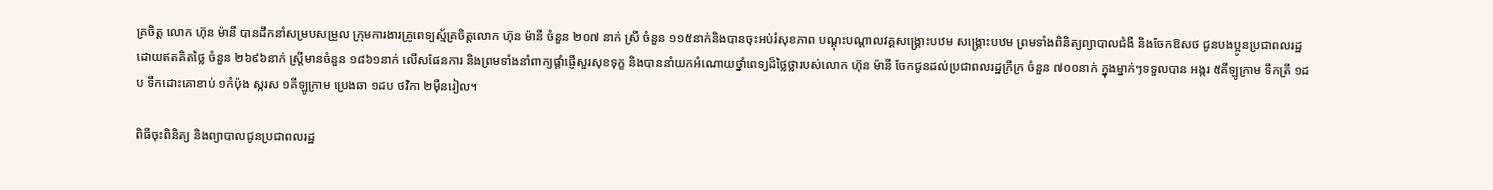គ្រចិត្ត លោក ហ៊ុន ម៉ានី បានដឹកនាំសម្របសម្រួល ក្រុមការងារគ្រូពេទ្យស្ម័គ្រចិត្តលោក ហ៊ុន ម៉ានី ចំនួន ២០៧ នាក់ ស្រី ចំនួន ១១៥នាក់និងបានចុះអប់រំសុខភាព បណ្តុះបណ្តាលវគ្គសង្រ្គោះបឋម សង្រ្គោះបឋម ព្រមទាំងពិនិត្យព្យាបាលជំងឺ និងចែកឱសថ ជូនបងប្អូនប្រជាពលរដ្ឋដោយឥតគិតថ្លៃ ចំនួន ២៦៩៦នាក់ ស្រ្តីមានចំនួន ១៨៦១នាក់ លើសផែនការ និងព្រមទាំងនាំពាក្យផ្តាំផ្ញើសួរសុខទុក្ខ និងបាននាំយកអំណោយថ្នាំពេទ្យដ៏ថ្លៃថ្លារបស់លោក ហ៊ុន ម៉ានី ចែកជូនដល់ប្រជាពលរដ្ឋក្រីក្រ ចំនួន ៧០០នាក់ ក្នុងម្នាក់ៗទទួលបាន អង្ករ ៥គីឡូក្រាម ទឹកត្រី ១ដប ទឹកដោះគោខាប់ ១កំប៉ុង ស្ករស ១គីឡូក្រាម ប្រេងឆា ១ដប ថវិកា ២ម៉ឺនរៀល។

ពិធីចុះពិនិត្យ និងព្យាបាលជូនប្រជាពលរដ្ឋ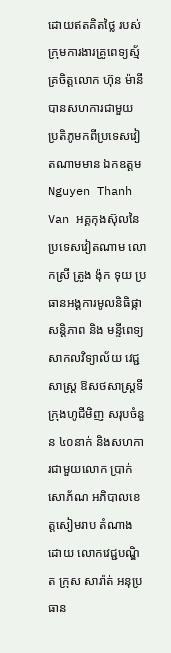ដោយឥតគិតថ្លៃ របស់ក្រុមការងារគ្រូពេទ្យស្ម័គ្រចិត្តលោក ហ៊ុន ម៉ានី បានសហការជាមួយ ប្រតិភូមកពីប្រទេសវៀតណាមមាន ឯកឧត្តម Nguyen Thanh Van អគ្គកុងស៊ុលនៃប្រទេសវៀតណាម លោកស្រី ត្រូង ង៉ុក ទុយ ប្រធានអង្គការមូលនិធិផ្កាសន្តិភាព និង មន្ទីពេទ្យសាកលវិទ្យាល័យ វេជ្ជសាស្ត្រ ឱសថសាស្ត្រទីក្រុងហូជីមិញ សរុបចំនួន ៤០នាក់ និងសហការជាមួយលោក ប្រាក់ សោភ័ណ អភិបាលខេត្តសៀមរាប តំណាងដោយ លោកវេជ្ជបណ្ឌិត ក្រុស សារ៉ាត់ អនុប្រធាន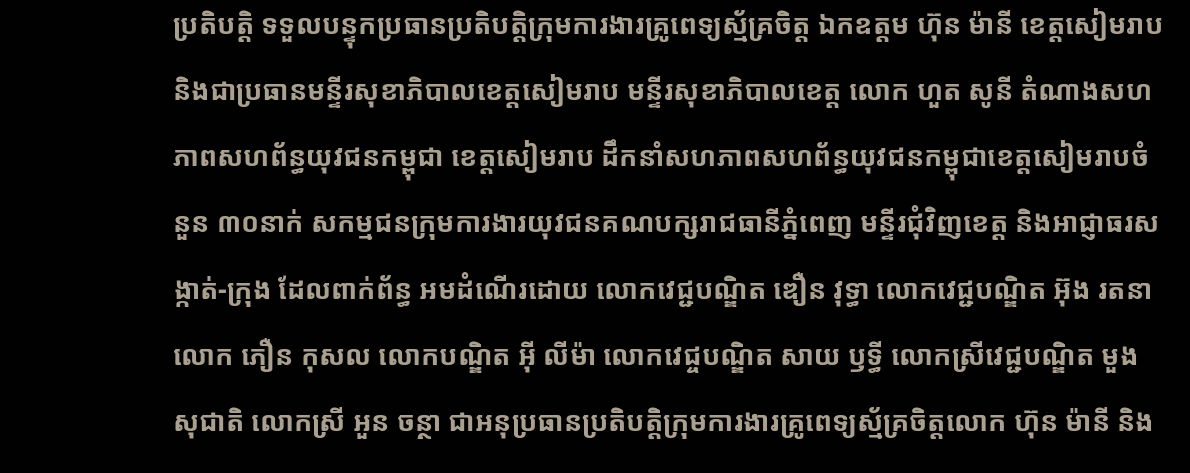ប្រតិបត្តិ ទទួលបន្ទុកប្រធានប្រតិបត្តិក្រុមការងារគ្រូពេទ្យស្ម័គ្រចិត្ត ឯកឧត្តម ហ៊ុន ម៉ានី ខេត្តសៀមរាប និងជាប្រធានមន្ទីរសុខាភិបាលខេត្តសៀមរាប មន្ទីរសុខាភិបាលខេត្ត លោក ហួត សូនី តំណាងសហភាពសហព័ន្ធយុវជនកម្ពុជា ខេត្តសៀមរាប ដឹកនាំសហភាពសហព័ន្ធយុវជនកម្ពុជាខេត្តសៀមរាបចំនួន ៣០នាក់ សកម្មជនក្រុមការងារយុវជនគណបក្សរាជធានីភ្នំពេញ មន្ទីរជុំវិញខេត្ត និងអាជ្ញាធរសង្កាត់-ក្រុង ដែលពាក់ព័ន្ធ អមដំណើរដោយ លោកវេជ្ជបណ្ឌិត ឌឿន វុទ្ធា លោកវេជ្ជបណ្ឌិត អ៊ុង រតនា លោក ភឿន កុសល លោកបណ្ឌិត អ៊ី លីម៉ា លោកវេជ្ចបណ្ឌិត សាយ ឫទ្ធី លោកស្រីវេជ្ជបណ្ឌិត មួង សុជាតិ លោកស្រី អួន ចន្ថា ជាអនុប្រធានប្រតិបត្តិក្រុមការងារគ្រូពេទ្យស្ម័គ្រចិត្តលោក ហ៊ុន ម៉ានី និង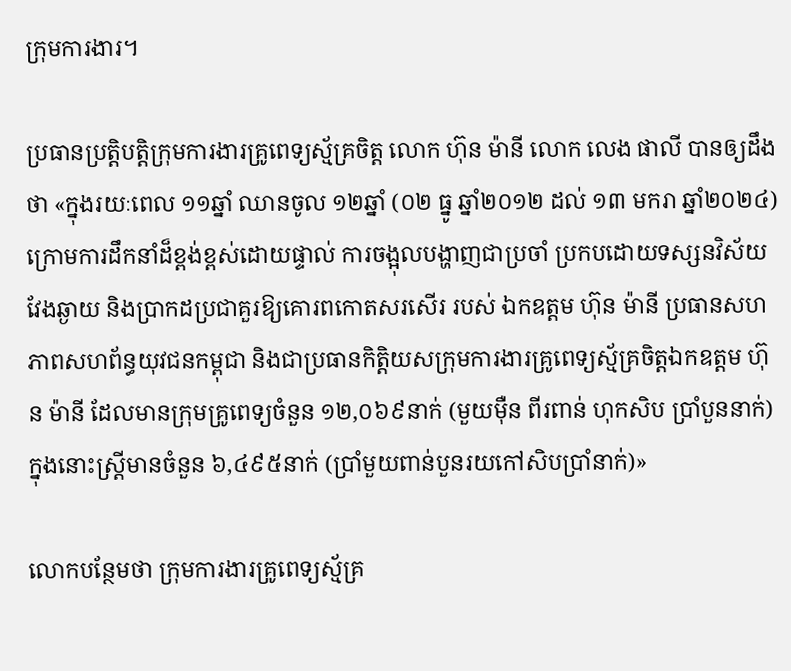ក្រុមការងារ។

ប្រធានប្រត្តិបត្តិក្រុមការងារគ្រូពេទ្យស្ម័គ្រចិត្ត លោក ហ៊ុន ម៉ានី លោក លេង ផាលី បានឲ្យដឹងថា «ក្នុងរយៈពេល ១១ឆ្នាំ ឈានចូល ១២ឆ្នាំ (០២ ធ្នូ ឆ្នាំ២០១២ ដល់ ១៣ មករា ឆ្នាំ២០២៤) ក្រោមការដឹកនាំដ៏ខ្ពង់ខ្ពស់ដោយផ្ទាល់ ការចង្អុលបង្ហាញជាប្រចាំ ប្រកបដោយទស្សនវិស័យវែងឆ្ងាយ និងប្រាកដប្រជាគួរឱ្យគោរពកោតសរសើរ របស់ ឯកឧត្តម ហ៊ុន ម៉ានី ប្រធានសហភាពសហព័ន្ធយុវជនកម្ពុជា និងជាប្រធានកិត្តិយសក្រុមការងារគ្រូពេទ្យស្ម័គ្រចិត្តឯកឧត្តម ហ៊ុន ម៉ានី ដែលមានក្រុមគ្រូពេទ្យចំនួន ១២,០៦៩នាក់ (មួយម៉ឺន ពីរពាន់ ហុកសិប ប្រាំបួននាក់) ក្នុងនោះស្ត្រីមានចំនួន ៦,៤៩៥នាក់ (ប្រាំមួយពាន់បួនរយកៅសិបប្រាំនាក់)»

លោកបន្ថែមថា ក្រុមការងារគ្រូពេទ្យស្ម័គ្រ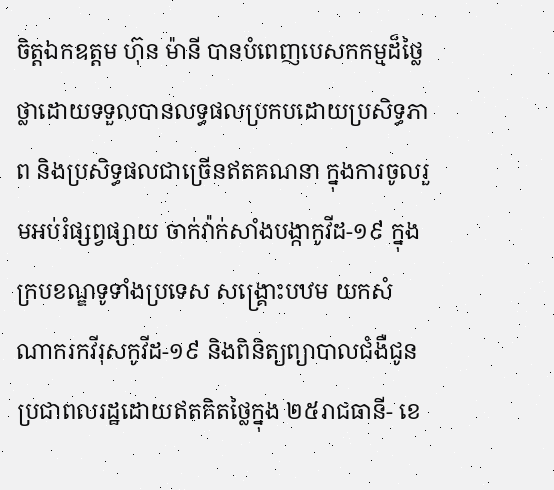ចិត្តឯកឧត្តម ហ៊ុន ម៉ានី បានបំពេញបេសកកម្មដ៏ថ្លៃថ្លាដោយទទួលបានលទ្ធផលប្រកបដោយប្រសិទ្ធភាព និងប្រសិទ្ធផលជាច្រើនឥតគណនា ក្នុងការចូលរួមអប់រំផ្សព្វផ្សាយ ចាក់វ៉ាក់សាំងបង្កាកូវីដ-១៩ ក្នុងក្របខណ្ឌទូទាំងប្រទេស សង្គ្រោះបឋម យកសំណាករកវីរុសកូវីដ-១៩ និងពិនិត្យព្យាបាលជំងឺជូនប្រជាពលរដ្ឋដោយឥតគិតថ្លៃក្នុង ២៥រាជធានី- ខេ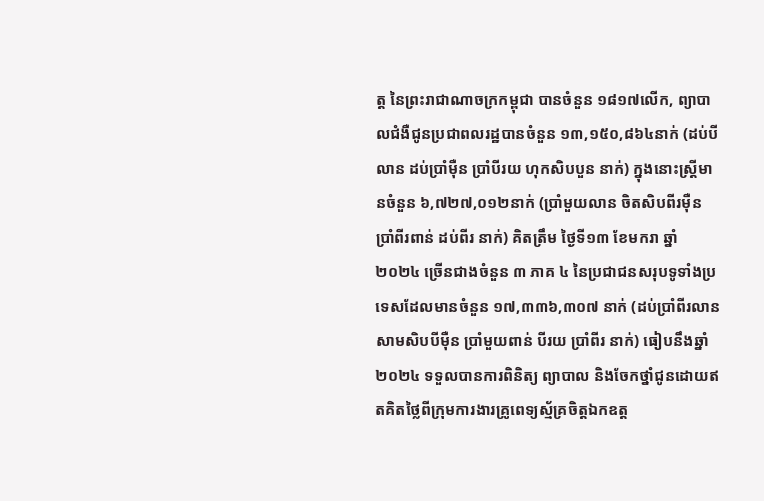ត្ត នៃព្រះរាជាណាចក្រកម្ពុជា បានចំនួន ១៨១៧លើក, ព្យាបាលជំងឺជូនប្រជាពលរដ្ឋបានចំនួន ១៣,១៥០,៨៦៤នាក់ (ដប់បីលាន ដប់ប្រាំម៉ឺន ប្រាំបីរយ ហុកសិបបួន នាក់) ក្នុងនោះស្ត្រីមានចំនួន ៦,៧២៧,០១២នាក់ (ប្រាំមួយលាន ចិតសិបពីរម៉ឺន ប្រាំពីរពាន់ ដប់ពីរ នាក់) គិតត្រឹម ថ្ងៃទី១៣ ខែមករា ឆ្នាំ ២០២៤ ច្រើនជាងចំនួន ៣ ភាគ ៤ នៃប្រជាជនសរុបទូទាំងប្រទេសដែលមានចំនួន ១៧,៣៣៦,៣០៧ នាក់ (ដប់ប្រាំពីរលាន សាមសិបបីម៉ឺន ប្រាំមួយពាន់ បីរយ ប្រាំពីរ នាក់) ធៀបនឹងឆ្នាំ២០២៤ ទទួលបានការពិនិត្យ ព្យាបាល និងចែកថ្នាំជូនដោយឥតគិតថ្លៃពីក្រុមការងារគ្រូពេទ្យស្ម័គ្រចិត្តឯកឧត្ត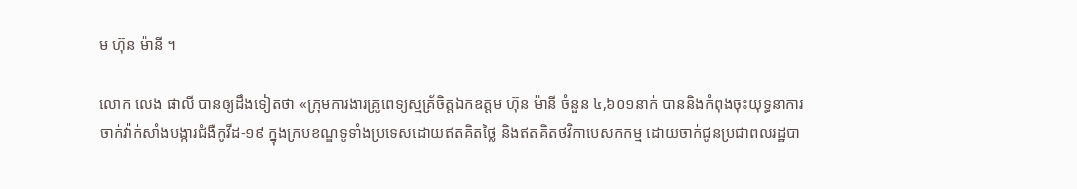ម ហ៊ុន ម៉ានី ។

លោក លេង ផាលី បានឲ្យដឹងទៀតថា «ក្រុមការងារគ្រូពេទ្យស្មគ្រ័ចិត្តឯកឧត្តម ហ៊ុន ម៉ានី ចំនួន ៤,៦០១នាក់ បាននិងកំពុងចុះយុទ្ធនាការចាក់វ៉ាក់សាំងបង្ការជំងឺកូវីដ-១៩ ក្នុងក្របខណ្ឌទូទាំងប្រទេសដោយឥតគិតថ្លៃ និងឥតគិតថវិកាបេសកកម្ម ដោយចាក់ជូនប្រជាពលរដ្ឋបា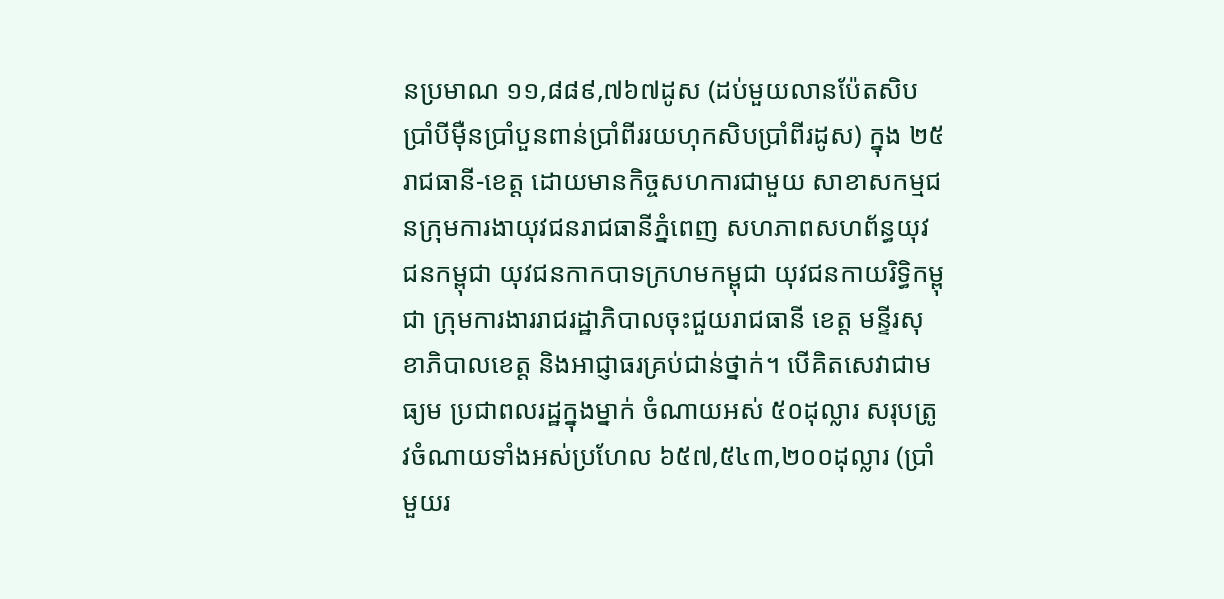នប្រមាណ ១១,៨៨៩,៧៦៧ដូស (ដប់មួយលានប៉ែតសិបប្រាំបីម៉ឺនប្រាំបួនពាន់ប្រាំពីររយហុកសិបប្រាំពីរដូស) ក្នុង ២៥ រាជធានី-ខេត្ត ដោយមានកិច្ចសហការជាមួយ សាខាសកម្មជនក្រុមការងាយុវជនរាជធានីភ្នំពេញ សហភាពសហព័ន្ធយុវជនកម្ពុជា យុវជនកាកបាទក្រហមកម្ពុជា យុវជនកាយរិទ្ធិកម្ពុជា ក្រុមការងាររាជរដ្ឋាភិបាលចុះជួយរាជធានី ខេត្ត មន្ទីរសុខាភិបាលខេត្ត និងអាជ្ញាធរគ្រប់ជាន់ថ្នាក់។ បើគិតសេវាជាមធ្យម ប្រជាពលរដ្ឋក្នុងម្នាក់ ចំណាយអស់ ៥០ដុល្លារ សរុបត្រូវចំណាយទាំងអស់ប្រហែល ៦៥៧,៥៤៣,២០០ដុល្លារ (ប្រាំមួយរ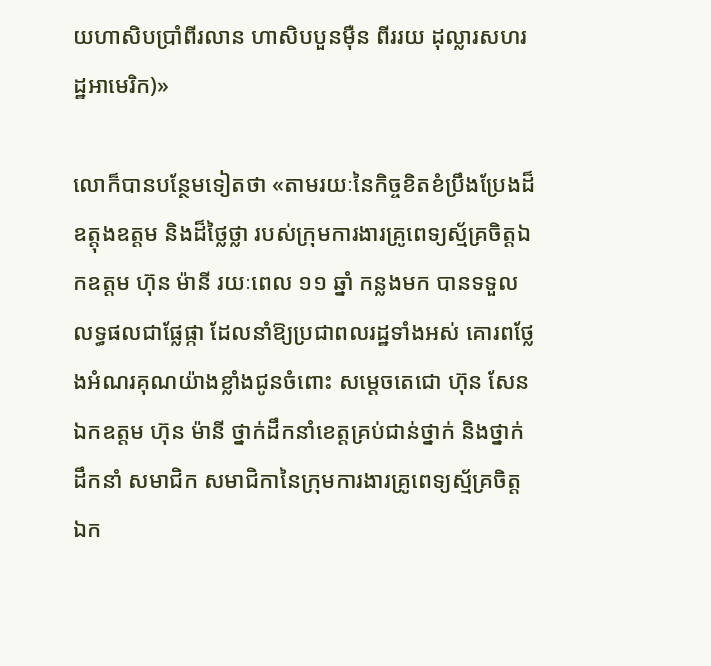យហាសិបប្រាំពីរលាន ហាសិបបួនម៉ឺន ពីររយ ដុល្លារសហរដ្ឋអាមេរិក)»

លោក៏បានបន្ថែមទៀតថា «តាមរយៈនៃកិច្ចខិតខំប្រឹងប្រែងដ៏ឧត្តុងឧត្តម និងដ៏ថ្លៃថ្លា របស់ក្រុមការងារគ្រូពេទ្យស្ម័គ្រចិត្តឯកឧត្តម ហ៊ុន ម៉ានី រយៈពេល ១១ ឆ្នាំ កន្លងមក បានទទួលលទ្ធផលជាផ្លែផ្កា ដែលនាំឱ្យប្រជាពលរដ្ឋទាំងអស់ គោរពថ្លែងអំណរគុណយ៉ាងខ្លាំងជូនចំពោះ សម្តេចតេជោ ហ៊ុន សែន ឯកឧត្តម ហ៊ុន ម៉ានី ថ្នាក់ដឹកនាំខេត្តគ្រប់ជាន់ថ្នាក់ និងថ្នាក់ដឹកនាំ សមាជិក សមាជិកានៃក្រុមការងារគ្រូពេទ្យស្ម័គ្រចិត្ត ឯក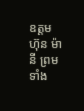ឧត្តម ហ៊ុន ម៉ានី ព្រមទាំង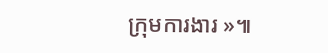ក្រុមការងារ »៕